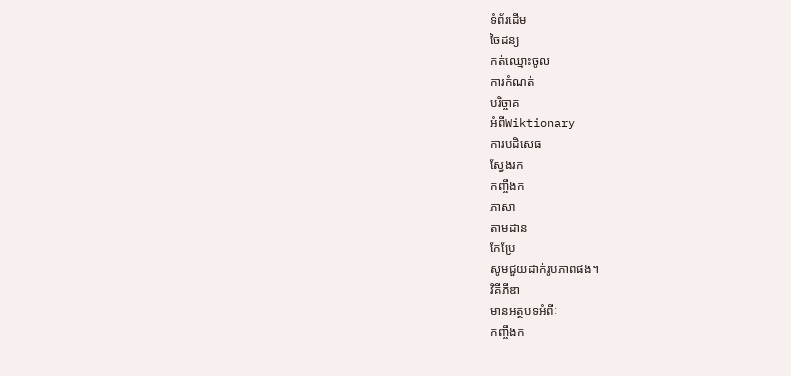ទំព័រដើម
ចៃដន្យ
កត់ឈ្មោះចូល
ការកំណត់
បរិច្ចាគ
អំពីWiktionary
ការបដិសេធ
ស្វែងរក
កញ្ចឹងក
ភាសា
តាមដាន
កែប្រែ
សូមជួយដាក់រូបភាពផង។
វិគីភីឌា
មានអត្ថបទអំពីៈ
កញ្ចឹងក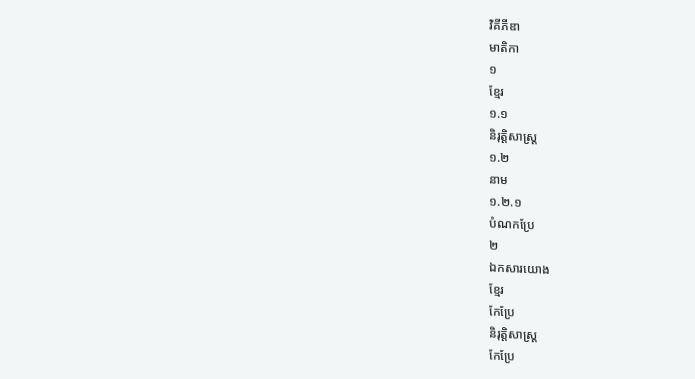វិគីភីឌា
មាតិកា
១
ខ្មែរ
១.១
និរុត្តិសាស្ត្រ
១.២
នាម
១.២.១
បំណកប្រែ
២
ឯកសារយោង
ខ្មែរ
កែប្រែ
និរុត្តិសាស្ត្រ
កែប្រែ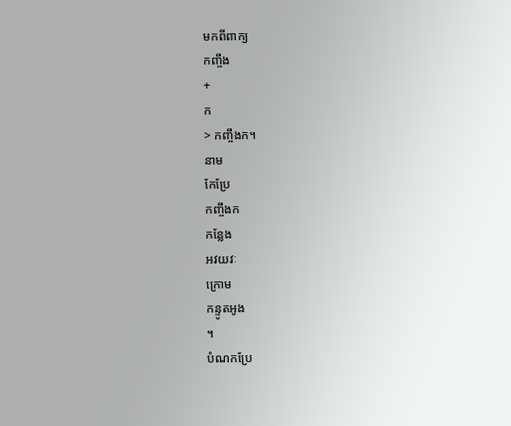មកពីពាក្យ
កញ្ចឹង
+
ក
> កញ្ចឹងក។
នាម
កែប្រែ
កញ្ចឹងក
កន្លែង
អវយវៈ
ក្រោម
កន្ទូតអូង
។
បំណកប្រែ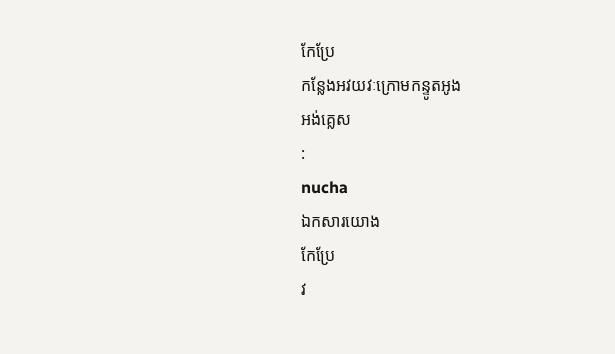កែប្រែ
កន្លែងអវយវៈក្រោមកន្ទូតអូង
អង់គ្លេស
:
nucha
ឯកសារយោង
កែប្រែ
វ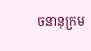ចនានុក្រម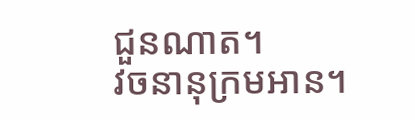ជួនណាត។
វចនានុក្រមអាន។